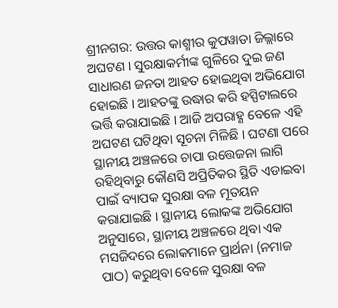ଶ୍ରୀନଗର: ଉତ୍ତର କାଶ୍ମୀର କୁପୱାଡା ଜିଲ୍ଲାରେ ଅଘଟଣ । ସୁରକ୍ଷାକର୍ମୀଙ୍କ ଗୁଳିରେ ଦୁଇ ଜଣ ସାଧାରଣ ଜନତା ଆହତ ହୋଇଥିବା ଅଭିଯୋଗ ହୋଇଛି । ଆହତଙ୍କୁ ଉଦ୍ଧାର କରି ହସ୍ପିଟାଲରେ ଭର୍ତ୍ତି କରାଯାଇଛି । ଆଜି ଅପରାହ୍ଣ ବେଳେ ଏହି ଅଘଟଣ ଘଟିଥିବା ସୂଚନା ମିଳିଛି । ଘଟଣା ପରେ ସ୍ଥାନୀୟ ଅଞ୍ଚଳରେ ଚାପା ଉତ୍ତେଜନା ଲାଗି ରହିଥିବାରୁ କୌଣସି ଅପ୍ରିତିକର ସ୍ଥିତି ଏଡାଇବା ପାଇଁ ବ୍ୟାପକ ସୁରକ୍ଷା ବଳ ମୂତୟନ କରାଯାଇଛି । ସ୍ଥାନୀୟ ଲୋକଙ୍କ ଅଭିଯୋଗ ଅନୁସାରେ, ସ୍ଥାନୀୟ ଅଞ୍ଚଳରେ ଥିବା ଏକ ମସଜିଦରେ ଲୋକମାନେ ପ୍ରାର୍ଥନା (ନମାଜ ପାଠ) କରୁଥିବା ବେଳେ ସୁରକ୍ଷା ବଳ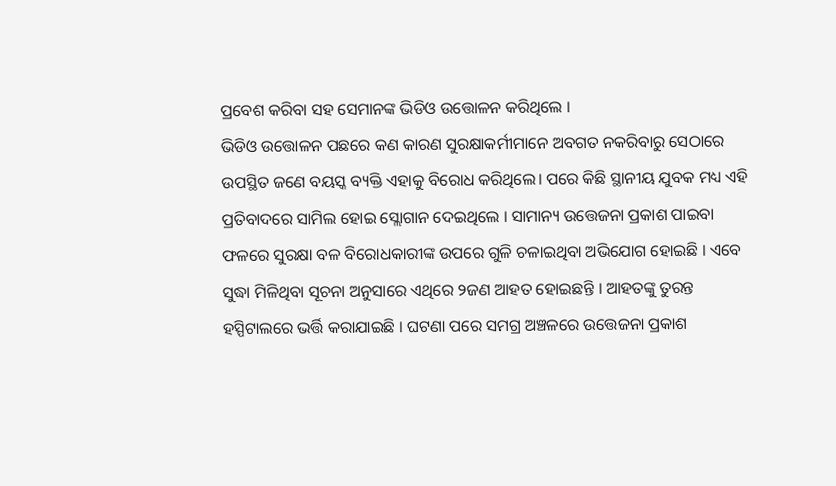ପ୍ରବେଶ କରିବା ସହ ସେମାନଙ୍କ ଭିଡିଓ ଉତ୍ତୋଳନ କରିଥିଲେ ।
ଭିଡିଓ ଉତ୍ତୋଳନ ପଛରେ କଣ କାରଣ ସୁରକ୍ଷାକର୍ମୀମାନେ ଅବଗତ ନକରିବାରୁ ସେଠାରେ ଉପସ୍ଥିତ ଜଣେ ବୟସ୍କ ବ୍ୟକ୍ତି ଏହାକୁ ବିରୋଧ କରିଥିଲେ। ପରେ କିଛି ସ୍ଥାନୀୟ ଯୁବକ ମଧ୍ୟ ଏହି ପ୍ରତିବାଦରେ ସାମିଲ ହୋଇ ସ୍ଲୋଗାନ ଦେଇଥିଲେ । ସାମାନ୍ୟ ଉତ୍ତେଜନା ପ୍ରକାଶ ପାଇବା ଫଳରେ ସୁରକ୍ଷା ବଳ ବିରୋଧକାରୀଙ୍କ ଉପରେ ଗୁଳି ଚଳାଇଥିବା ଅଭିଯୋଗ ହୋଇଛି । ଏବେ ସୁଦ୍ଧା ମିଳିଥିବା ସୂଚନା ଅନୁସାରେ ଏଥିରେ ୨ଜଣ ଆହତ ହୋଇଛନ୍ତି । ଆହତଙ୍କୁ ତୁରନ୍ତ ହସ୍ପିଟାଲରେ ଭର୍ତ୍ତି କରାଯାଇଛି । ଘଟଣା ପରେ ସମଗ୍ର ଅଞ୍ଚଳରେ ଉତ୍ତେଜନା ପ୍ରକାଶ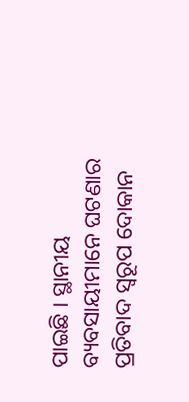ପାଇଛି । ସ୍ଥାନୀୟ ବ୍ୟବସାୟୀମାନେ ଘଟଣାର ପ୍ରତିବାଦ ସ୍ୱରୂପ ଦୋକାନ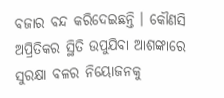ବଜାର ବନ୍ଦ କରିଦେଇଛନ୍ତି । କୌଣସି ଅପ୍ରିତିକର ସ୍ଥିତି ଉପୁଯିବା ଆଶଙ୍କାରେ ସୁରକ୍ଷା ବଳର ନିୟୋଜନକୁ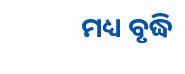ମଧ୍ୟ ବୃଦ୍ଧି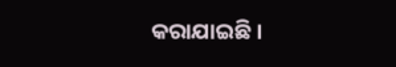କରାଯାଇଛି ।